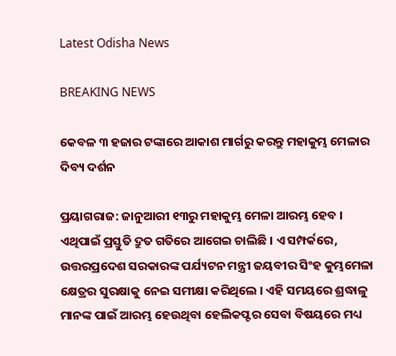Latest Odisha News

BREAKING NEWS

କେବଳ ୩ ହଜାର ଟଙ୍କାରେ ଆକାଶ ମାର୍ଗରୁ କରନ୍ତୁ ମହାକୁମ୍ଭ ମେଳାର ଦିବ୍ୟ ଦର୍ଶନ

ପ୍ରୟାଗରାଜ: ଜାନୁଆରୀ ୧୩ରୁ ମହାକୁମ୍ଭ ମେଳା ଆରମ୍ଭ ହେବ । ଏଥିପାଇଁ ପ୍ରସ୍ତୁତି ଦ୍ରୁତ ଗତିରେ ଆଗେଇ ଚାଲିଛି । ଏ ସମ୍ପର୍କରେ, ଉତ୍ତରପ୍ରଦେଶ ସରକାରଙ୍କ ପର୍ଯ୍ୟଟନ ମନ୍ତ୍ରୀ ଜୟବୀର ସିଂହ କୁମ୍ଭମେଳା କ୍ଷେତ୍ରର ସୁରକ୍ଷାକୁ ନେଇ ସମୀକ୍ଷା କରିଥିଲେ । ଏହି ସମୟରେ ଶ୍ରଦ୍ଧାଳୁ ମାନଙ୍କ ପାଇଁ ଆରମ୍ଭ ହେଉଥିବା ହେଲିକପ୍ଟର ସେବା ବିଷୟରେ ମଧ୍ୟ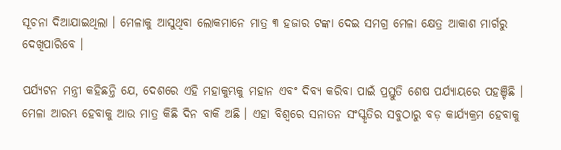ସୂଚନା ଦିଆଯାଇଥିଲା । ମେଳାକୁ ଆସୁଥିବା ଲୋକମାନେ ମାତ୍ର ୩ ହଜାର ଟଙ୍କା ଦେଇ ସମଗ୍ର ମେଳା କ୍ଷେତ୍ର ଆକାଶ ମାର୍ଗରୁ ଦେଖିପାରିବେ ।

ପର୍ଯ୍ୟଟନ ମନ୍ତ୍ରୀ କହିଛନ୍ତି ଯେ, ଦେଶରେ ଏହି ମହାକୁମ୍ଭକୁ ମହାନ ଏବଂ ଦିବ୍ୟ କରିବା ପାଇଁ ପ୍ରସ୍ତୁତି ଶେଷ ପର୍ଯ୍ୟାୟରେ ପହଞ୍ଚିଛି । ମେଳା ଆରମ୍ଭ ହେବାକୁ ଆଉ ମାତ୍ର କିଛି ଦିନ ବାକି ଅଛି । ଏହା ବିଶ୍ୱରେ ସନାତନ ସଂସ୍କୃତିର ସବୁଠାରୁ ବଡ଼ କାର୍ଯ୍ୟକ୍ରମ ହେବାକୁ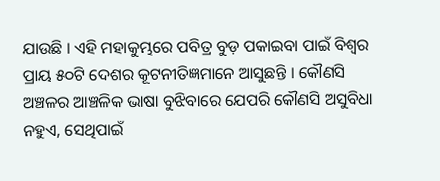ଯାଉଛି । ଏହି ମହାକୁମ୍ଭରେ ପବିତ୍ର ବୁଡ଼ ପକାଇବା ପାଇଁ ବିଶ୍ୱର ପ୍ରାୟ ୫୦ଟି ଦେଶର କୂଟନୀତିଜ୍ଞମାନେ ଆସୁଛନ୍ତି । କୌଣସି ଅଞ୍ଚଳର ଆଞ୍ଚଳିକ ଭାଷା ବୁଝିବାରେ ଯେପରି କୌଣସି ଅସୁବିଧା ନହୁଏ, ସେଥିପାଇଁ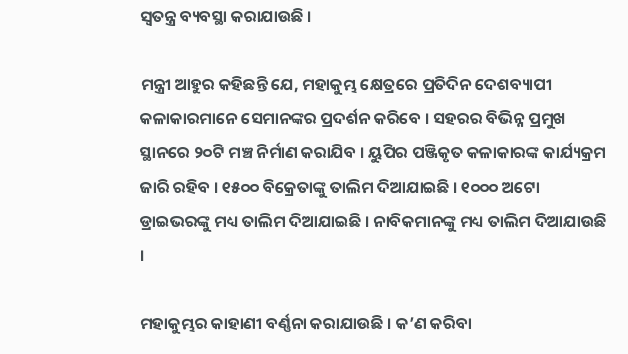ସ୍ୱତନ୍ତ୍ର ବ୍ୟବସ୍ଥା କରାଯାଉଛି ।

ମନ୍ତ୍ରୀ ଆହୁର କହିଛନ୍ତି ଯେ, ମହାକୁମ୍ଭ କ୍ଷେତ୍ରରେ ପ୍ରତିଦିନ ଦେଶବ୍ୟାପୀ କଳାକାରମାନେ ସେମାନଙ୍କର ପ୍ରଦର୍ଶନ କରିବେ । ସହରର ବିଭିନ୍ନ ପ୍ରମୁଖ ସ୍ଥାନରେ ୨୦ଟି ମଞ୍ଚ ନିର୍ମାଣ କରାଯିବ । ୟୁପିର ପଞ୍ଜିକୃତ କଳାକାରଙ୍କ କାର୍ଯ୍ୟକ୍ରମ ଜାରି ରହିବ । ୧୫୦୦ ବିକ୍ରେତାଙ୍କୁ ତାଲିମ ଦିଆଯାଇଛି । ୧୦୦୦ ଅଟୋ ଡ୍ରାଇଭରଙ୍କୁ ମଧ୍ୟ ତାଲିମ ଦିଆଯାଇଛି । ନାବିକମାନଙ୍କୁ ମଧ୍ୟ ତାଲିମ ଦିଆଯାଉଛି ।

ମହାକୁମ୍ଭର କାହାଣୀ ବର୍ଣ୍ଣନା କରାଯାଉଛି । କ’ଣ କରିବା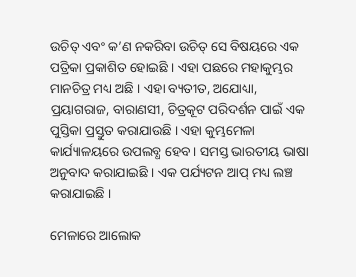ଉଚିତ୍ ଏବଂ କ’ଣ ନକରିବା ଉଚିତ୍ ସେ ବିଷୟରେ ଏକ ପତ୍ରିକା ପ୍ରକାଶିତ ହୋଇଛି । ଏହା ପଛରେ ମହାକୁମ୍ଭର ମାନଚିତ୍ର ମଧ୍ୟ ଅଛି । ଏହା ବ୍ୟତୀତ, ଅଯୋଧ୍ୟା, ପ୍ରୟାଗରାଜ, ବାରାଣସୀ, ଚିତ୍ରକୂଟ ପରିଦର୍ଶନ ପାଇଁ ଏକ ପୁସ୍ତିକା ପ୍ରସ୍ତୁତ କରାଯାଉଛି । ଏହା କୁମ୍ଭମେଳା କାର୍ଯ୍ୟାଳୟରେ ଉପଲବ୍ଧ ହେବ । ସମସ୍ତ ଭାରତୀୟ ଭାଷା ଅନୁବାଦ କରାଯାଇଛି । ଏକ ପର୍ଯ୍ୟଟନ ଆପ୍ ମଧ୍ୟ ଲଞ୍ଚ କରାଯାଇଛି ।

ମେଳାରେ ଆଲୋକ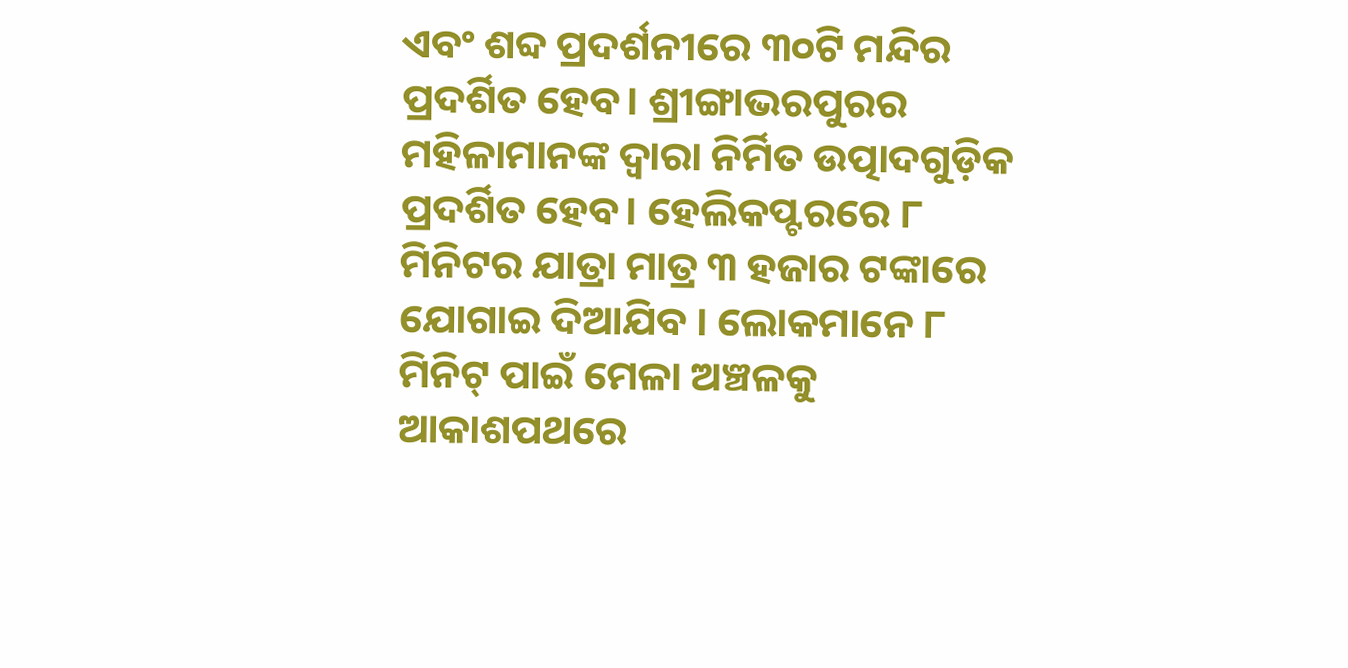ଏବଂ ଶବ୍ଦ ପ୍ରଦର୍ଶନୀରେ ୩୦ଟି ମନ୍ଦିର ପ୍ରଦର୍ଶିତ ହେବ। ଶ୍ରୀଙ୍ଗାଭରପୁରର ମହିଳାମାନଙ୍କ ଦ୍ୱାରା ନିର୍ମିତ ଉତ୍ପାଦଗୁଡ଼ିକ ପ୍ରଦର୍ଶିତ ହେବ। ହେଲିକପ୍ଟରରେ ୮ ମିନିଟର ଯାତ୍ରା ମାତ୍ର ୩ ହଜାର ଟଙ୍କାରେ ଯୋଗାଇ ଦିଆଯିବ । ଲୋକମାନେ ୮ ମିନିଟ୍ ପାଇଁ ମେଳା ଅଞ୍ଚଳକୁ ଆକାଶପଥରେ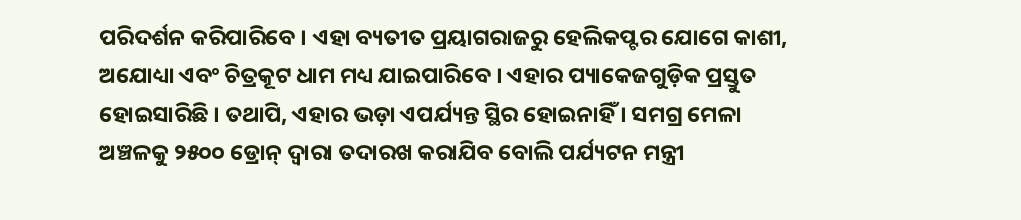ପରିଦର୍ଶନ କରିପାରିବେ । ଏହା ବ୍ୟତୀତ ପ୍ରୟାଗରାଜରୁ ହେଲିକପ୍ଟର ଯୋଗେ କାଶୀ, ଅଯୋଧ୍ୟା ଏବଂ ଚିତ୍ରକୂଟ ଧାମ ମଧ୍ୟ ଯାଇପାରିବେ । ଏହାର ପ୍ୟାକେଜଗୁଡ଼ିକ ପ୍ରସ୍ତୁତ ହୋଇସାରିଛି । ତଥାପି, ଏହାର ଭଡ଼ା ଏପର୍ଯ୍ୟନ୍ତ ସ୍ଥିର ହୋଇନାହିଁ । ସମଗ୍ର ମେଳା ଅଞ୍ଚଳକୁ ୨୫୦୦ ଡ୍ରୋନ୍ ଦ୍ୱାରା ତଦାରଖ କରାଯିବ ବୋଲି ପର୍ଯ୍ୟଟନ ମନ୍ତ୍ରୀ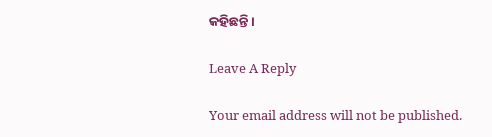କହିଛନ୍ତି ।

Leave A Reply

Your email address will not be published.